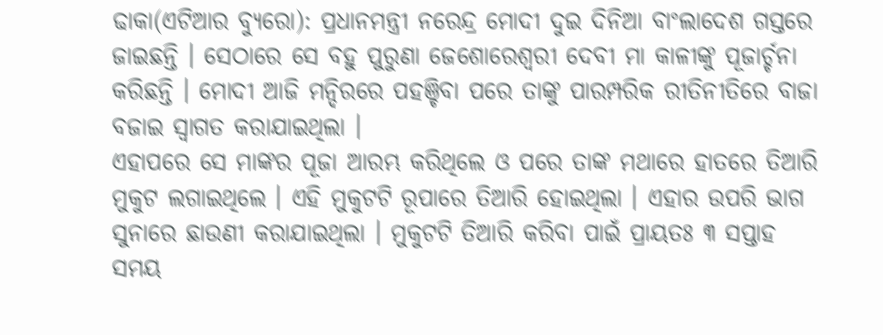ଢାକା(ଏଟିଆର ବ୍ୟୁରୋ): ପ୍ରଧାନମନ୍ତ୍ରୀ ନରେନ୍ଦ୍ର ମୋଦୀ ଦୁଇ ଦିନିଆ ବାଂଲାଦେଶ ଗସ୍ତରେ ଜାଇଛନ୍ତି । ସେଠାରେ ସେ ବହୁ ପୁରୁଣା ଜେଶୋରେଶ୍ୱରୀ ଦେବୀ ମା କାଳୀଙ୍କୁ ପୂଜାର୍ଚ୍ଚନା କରିଛନ୍ତି । ମୋଦୀ ଆଜି ମନ୍ଦିରରେ ପହଞ୍ଚିବା ପରେ ତାଙ୍କୁ ପାରମ୍ପରିକ ରୀତିନୀତିରେ ବାଜା ବଜାଇ ସ୍ୱାଗତ କରାଯାଇଥିଲା ।
ଏହାପରେ ସେ ମାଙ୍କର ପୂଜା ଆରମ୍ଭ କରିଥିଲେ ଓ ପରେ ତାଙ୍କ ମଥାରେ ହାତରେ ତିଆରି ମୁକୁଟ ଲଗାଇଥିଲେ । ଏହି ମୁକୁଟଟି ରୂପାରେ ତିଆରି ହୋଇଥିଲା । ଏହାର ଉପରି ଭାଗ ସୁନାରେ ଛାଉଣୀ କରାଯାଇଥିଲା । ମୁକୁଟଟି ତିଆରି କରିବା ପାଇଁ ପ୍ରାୟତଃ ୩ ସପ୍ତାହ ସମୟ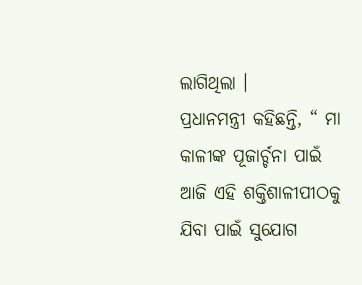ଲାଗିଥିଲା ।
ପ୍ରଧାନମନ୍ତ୍ରୀ କହିଛନ୍ତି, “ ମା କାଳୀଙ୍କ ପୂଜାର୍ଚ୍ଚନା ପାଇଁ ଆଜି ଏହି ଶକ୍ତିଶାଳୀପୀଠକୁ ଯିବା ପାଇଁ ସୁଯୋଗ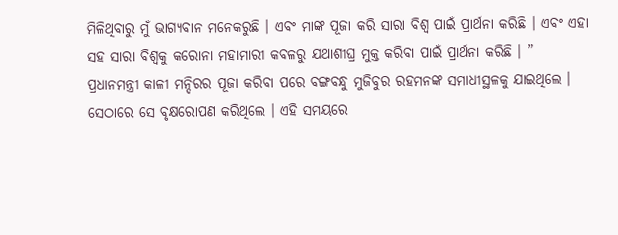ମିଳିଥିବାରୁ ମୁଁ ଭାଗ୍ୟବାନ ମନେକରୁଛି । ଏବଂ ମାଙ୍କ ପୂଜା କରି ସାରା ବିଶ୍ୱ ପାଇଁ ପ୍ରାର୍ଥନା କରିଛି । ଏବଂ ଏହା ସହ ସାରା ବିଶ୍ୱକୁ କରୋନା ମହାମାରୀ କବଳରୁ ଯଥାଶୀଘ୍ର ମୁକ୍ତ କରିବା ପାଇଁ ପ୍ରାର୍ଥନା କରିଛି । ”
ପ୍ରଧାନମନ୍ତ୍ରୀ କାଳୀ ମନ୍ଦିରର ପୂଜା କରିବା ପରେ ବଙ୍ଗବନ୍ଧୁ ମୁଜିବୁର ରହମନଙ୍କ ସମାଧୀସ୍ଥଳକୁ ଯାଇଥିଲେ । ସେଠାରେ ସେ ବୃକ୍ଷରୋପଣ କରିଥିଲେ । ଏହି ସମୟରେ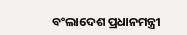ବଂଲାଦେଶ ପ୍ରଧାନମନ୍ତ୍ରୀ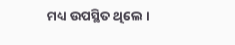ମଧ୍ୟ ଉପସ୍ଥିତ ଥିଲେ ।